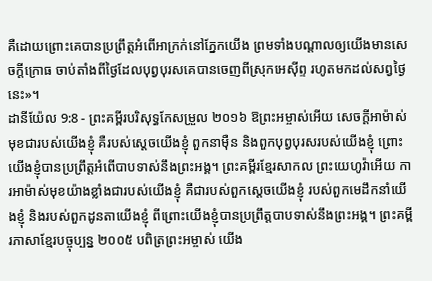គឺដោយព្រោះគេបានប្រព្រឹត្តអំពើអាក្រក់នៅភ្នែកយើង ព្រមទាំងបណ្ដាលឲ្យយើងមានសេចក្ដីក្រោធ ចាប់តាំងពីថ្ងៃដែលបុព្វបុរសគេបានចេញពីស្រុកអេស៊ីព្ទ រហូតមកដល់សព្វថ្ងៃនេះ»។
ដានីយ៉ែល 9:8 - ព្រះគម្ពីរបរិសុទ្ធកែសម្រួល ២០១៦ ឱព្រះអម្ចាស់អើយ សេចក្ដីអាម៉ាស់មុខជារបស់យើងខ្ញុំ គឺរបស់ស្តេចយើងខ្ញុំ ពួកនាម៉ឺន និងពួកបុព្វបុរសរបស់យើងខ្ញុំ ព្រោះយើងខ្ញុំបានប្រព្រឹត្តអំពើបាបទាស់នឹងព្រះអង្គ។ ព្រះគម្ពីរខ្មែរសាកល ព្រះយេហូវ៉ាអើយ ការអាម៉ាស់មុខយ៉ាងខ្លាំងជារបស់យើងខ្ញុំ គឺជារបស់ពួកស្ដេចយើងខ្ញុំ របស់ពួកមេដឹកនាំយើងខ្ញុំ និងរបស់ពួកដូនតាយើងខ្ញុំ ពីព្រោះយើងខ្ញុំបានប្រព្រឹត្តបាបទាស់នឹងព្រះអង្គ។ ព្រះគម្ពីរភាសាខ្មែរបច្ចុប្បន្ន ២០០៥ បពិត្រព្រះអម្ចាស់ យើង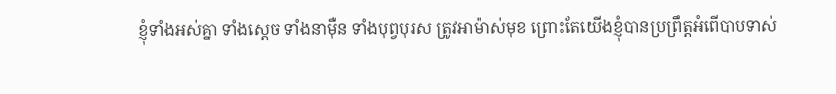ខ្ញុំទាំងអស់គ្នា ទាំងស្ដេច ទាំងនាម៉ឺន ទាំងបុព្វបុរស ត្រូវអាម៉ាស់មុខ ព្រោះតែយើងខ្ញុំបានប្រព្រឹត្តអំពើបាបទាស់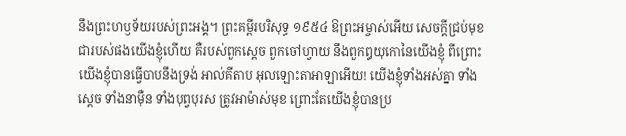នឹងព្រះហឫទ័យរបស់ព្រះអង្គ។ ព្រះគម្ពីរបរិសុទ្ធ ១៩៥៤ ឱព្រះអម្ចាស់អើយ សេចក្ដីជ្រប់មុខជារបស់ផងយើងខ្ញុំហើយ គឺរបស់ពួកស្តេច ពួកចៅហ្វាយ នឹងពួកឰយុកោនៃយើងខ្ញុំ ពីព្រោះយើងខ្ញុំបានធ្វើបាបនឹងទ្រង់ អាល់គីតាប អុលឡោះតាអាឡាអើយ! យើងខ្ញុំទាំងអស់គ្នា ទាំងស្ដេច ទាំងនាម៉ឺន ទាំងបុព្វបុរស ត្រូវអាម៉ាស់មុខ ព្រោះតែយើងខ្ញុំបានប្រ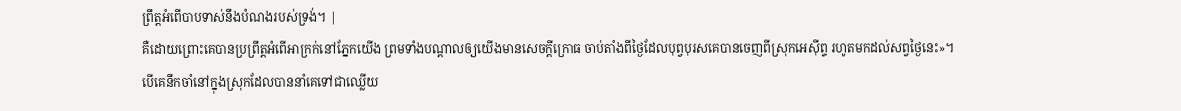ព្រឹត្តអំពើបាបទាស់នឹងបំណងរបស់ទ្រង់។ |
គឺដោយព្រោះគេបានប្រព្រឹត្តអំពើអាក្រក់នៅភ្នែកយើង ព្រមទាំងបណ្ដាលឲ្យយើងមានសេចក្ដីក្រោធ ចាប់តាំងពីថ្ងៃដែលបុព្វបុរសគេបានចេញពីស្រុកអេស៊ីព្ទ រហូតមកដល់សព្វថ្ងៃនេះ»។
បើគេនឹកចាំនៅក្នុងស្រុកដែលបាននាំគេទៅជាឈ្លើយ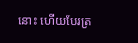នោះ ហើយបែរត្រ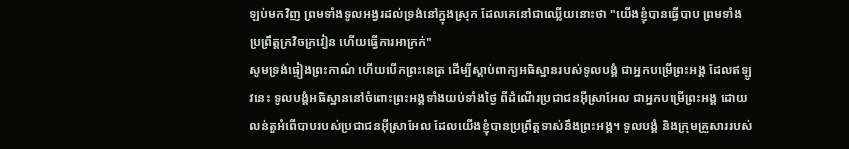ឡប់មកវិញ ព្រមទាំងទូលអង្វរដល់ទ្រង់នៅក្នុងស្រុក ដែលគេនៅជាឈ្លើយនោះថា "យើងខ្ញុំបានធ្វើបាប ព្រមទាំងប្រព្រឹត្តក្រវិចក្រវៀន ហើយធ្វើការអាក្រក់"
សូមទ្រង់ផ្ទៀងព្រះកាណ៌ ហើយបើកព្រះនេត្រ ដើម្បីស្តាប់ពាក្យអធិស្ឋានរបស់ទូលបង្គំ ជាអ្នកបម្រើព្រះអង្គ ដែលឥឡូវនេះ ទូលបង្គំអធិស្ឋាននៅចំពោះព្រះអង្គទាំងយប់ទាំងថ្ងៃ ពីដំណើរប្រជាជនអ៊ីស្រាអែល ជាអ្នកបម្រើព្រះអង្គ ដោយលន់តួអំពើបាបរបស់ប្រជាជនអ៊ីស្រាអែល ដែលយើងខ្ញុំបានប្រព្រឹត្តទាស់នឹងព្រះអង្គ។ ទូលបង្គំ និងក្រុមគ្រួសាររបស់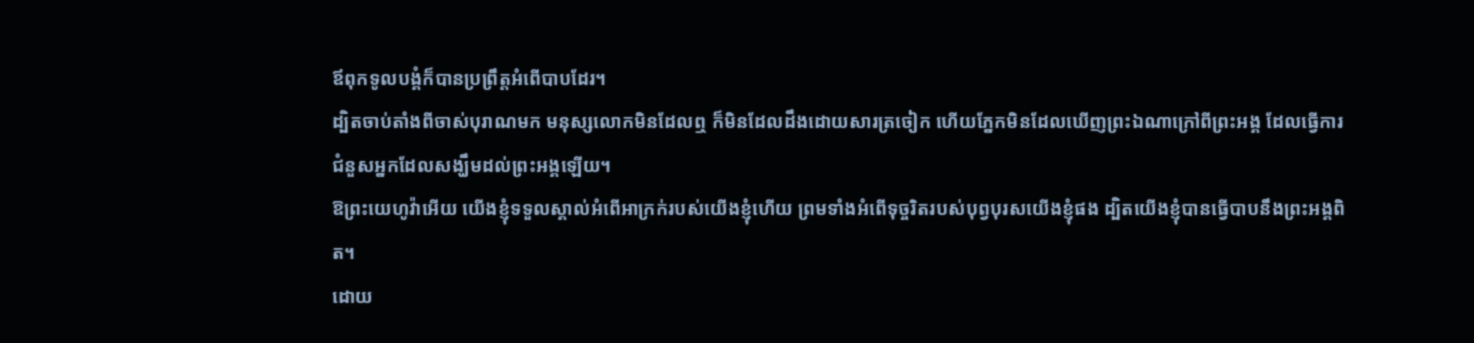ឪពុកទូលបង្គំក៏បានប្រព្រឹត្តអំពើបាបដែរ។
ដ្បិតចាប់តាំងពីចាស់បុរាណមក មនុស្សលោកមិនដែលឮ ក៏មិនដែលដឹងដោយសារត្រចៀក ហើយភ្នែកមិនដែលឃើញព្រះឯណាក្រៅពីព្រះអង្គ ដែលធ្វើការជំនួសអ្នកដែលសង្ឃឹមដល់ព្រះអង្គឡើយ។
ឱព្រះយេហូវ៉ាអើយ យើងខ្ញុំទទួលស្គាល់អំពើអាក្រក់របស់យើងខ្ញុំហើយ ព្រមទាំងអំពើទុច្ចរិតរបស់បុព្វបុរសយើងខ្ញុំផង ដ្បិតយើងខ្ញុំបានធ្វើបាបនឹងព្រះអង្គពិត។
ដោយ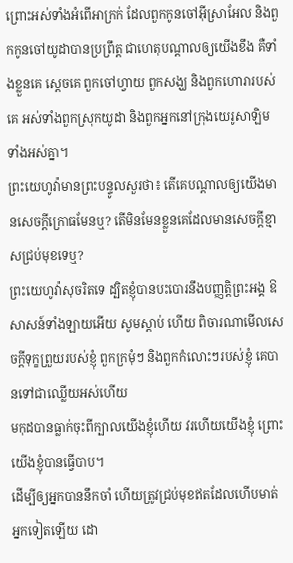ព្រោះអស់ទាំងអំពើអាក្រក់ ដែលពួកកូនចៅអ៊ីស្រាអែល និងពួកកូនចៅយូដាបានប្រព្រឹត្ត ជាហេតុបណ្ដាលឲ្យយើងខឹង គឺទាំងខ្លួនគេ ស្តេចគេ ពួកចៅហ្វាយ ពួកសង្ឃ និងពួកហោរារបស់គេ អស់ទាំងពួកស្រុកយូដា និងពួកអ្នកនៅក្រុងយេរូសាឡិមទាំងអស់គ្នា។
ព្រះយេហូវ៉ាមានព្រះបន្ទូលសួរថា៖ តើគេបណ្ដាលឲ្យយើងមានសេចក្ដីក្រោធមែនឬ? តើមិនមែនខ្លួនគេដែលមានសេចក្ដីខ្មាសជ្រប់មុខទេឬ?
ព្រះយេហូវ៉ាសុចរិតទេ ដ្បិតខ្ញុំបានបះបោរនឹងបញ្ញត្តិព្រះអង្គ ឱសាសន៍ទាំងឡាយអើយ សូមស្តាប់ ហើយ ពិចារណាមើលសេចក្ដីទុក្ខព្រួយរបស់ខ្ញុំ ពួកក្រមុំៗ និងពួកកំលោះៗរបស់ខ្ញុំ គេបានទៅជាឈ្លើយអស់ហើយ
មកុដបានធ្លាក់ចុះពីក្បាលយើងខ្ញុំហើយ វរហើយយើងខ្ញុំ ព្រោះយើងខ្ញុំបានធ្វើបាប។
ដើម្បីឲ្យអ្នកបាននឹកចាំ ហើយត្រូវជ្រប់មុខឥតដែលហើបមាត់អ្នកទៀតឡើយ ដោ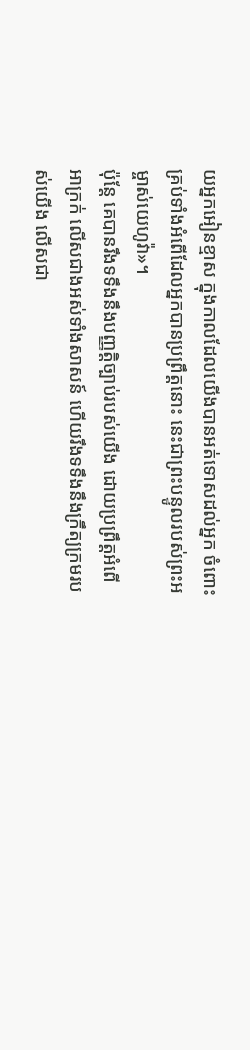យអ្នកអៀនខ្មាស ក្នុងកាលដែលយើងបានអត់ទោសដល់អ្នក ចំពោះគ្រប់ទាំងអំពើដែលអ្នកបានប្រព្រឹត្តនោះ នេះជាព្រះបន្ទូលរបស់ព្រះអម្ចាស់យេហូវ៉ា»។
ប៉ុន្តែ គេបានរឹងទទឹងនឹងបញ្ញត្តិច្បាប់របស់យើង ដោយប្រព្រឹត្តអំពើអាក្រក់ លើសជាងអស់ទាំងសាសន៍ ហើយរឹងទទឹងនឹងក្រឹត្យក្រមរបស់យើង លើសជា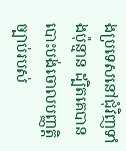ងប្រទេសនៅជុំវិញទាំងប៉ុន្មាន ដ្បិតគេបានបោះបង់ចោលបញ្ញត្តិច្បាប់របស់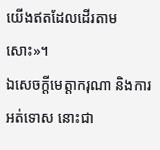យើងឥតដែលដើរតាមសោះ»។
ឯសេចក្ដីមេត្តាករុណា និងការអត់ទោស នោះជា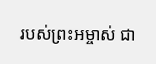របស់ព្រះអម្ចាស់ ជា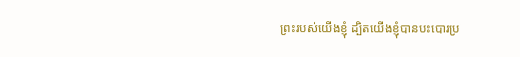ព្រះរបស់យើងខ្ញុំ ដ្បិតយើងខ្ញុំបានបះបោរប្រ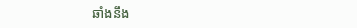ឆាំងនឹង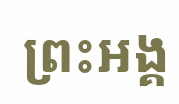ព្រះអង្គ